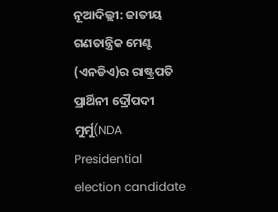ନୂଆଦିଲ୍ଲୀ: ଜାତୀୟ ଗଣତାନ୍ତ୍ରିକ ମେଣ୍ଟ (ଏନଡିଏ)ର ରାଷ୍ଟ୍ରପତି ପ୍ରାର୍ଥିନୀ ଦ୍ରୌପଦୀ ମୁର୍ମୁ(NDA Presidential election candidate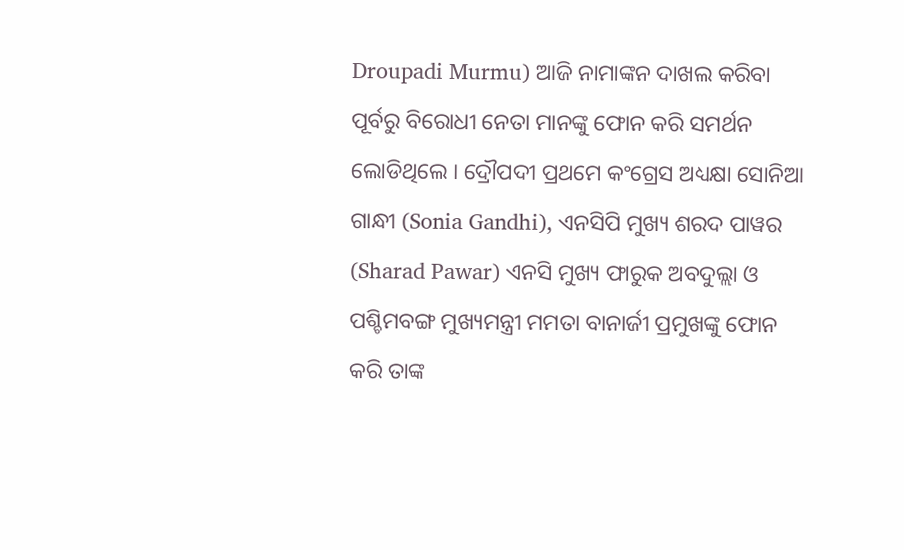Droupadi Murmu) ଆଜି ନାମାଙ୍କନ ଦାଖଲ କରିବା ପୂର୍ବରୁ ବିରୋଧୀ ନେତା ମାନଙ୍କୁ ଫୋନ କରି ସମର୍ଥନ ଲୋଡିଥିଲେ । ଦ୍ରୌପଦୀ ପ୍ରଥମେ କଂଗ୍ରେସ ଅଧ୍ୟକ୍ଷା ସୋନିଆ ଗାନ୍ଧୀ (Sonia Gandhi), ଏନସିପି ମୁଖ୍ୟ ଶରଦ ପାୱର (Sharad Pawar) ଏନସି ମୁଖ୍ୟ ଫାରୁକ ଅବଦୁଲ୍ଲା ଓ ପଶ୍ଚିମବଙ୍ଗ ମୁଖ୍ୟମନ୍ତ୍ରୀ ମମତା ବାନାର୍ଜୀ ପ୍ରମୁଖଙ୍କୁ ଫୋନ କରି ତାଙ୍କ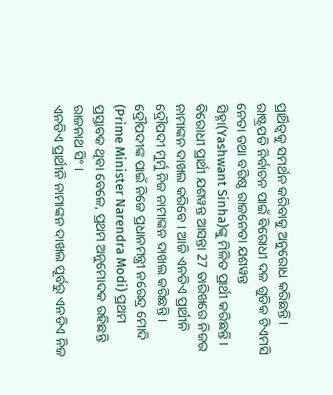ପ୍ରାର୍ଥିତ୍ବକୁ ସମର୍ଥନ କରିବାକୁ ଅନୁରୋଧ କରିଛନ୍ତି ।
ରାଷ୍ଟ୍ରପତି ନିର୍ବାଚନ ପାଇଁ ବିରୋଧୀ ଦଳ ଗୁଡିକ ଟିଏମସି ନେତା ତଥା ବରିଷ୍ଠ ରାଜନେତା ଯଶୱନ୍ତ ସିହ୍ନା(Yashwant Sinha)ଙ୍କୁ ମିଳିତ ପ୍ରାର୍ଥୀ କରିଛନ୍ତି । ବିରୋଧୀ ପ୍ରାର୍ଥୀ ଯଶୱନ୍ତ ଆସନ୍ତା 27 ତାରିଖରେ ନିଜର ନାମାଙ୍କନ ଦାଖଲ କରିବେ । ଆଜି ଏନଡିଏ ପ୍ରାର୍ଥୀନି ଦ୍ରୌପଦୀ ମୁର୍ମୁ ନିଜ ନାମାଙ୍କନ ଦାଖଲ କରିଛନ୍ତି । ଦ୍ରୌପଦୀଙ୍କ ପାଇଁ ନିଜେ ପ୍ରଧାନମନ୍ତ୍ରୀ ନରେନ୍ଦ୍ର ମୋଦି (Prime Minister Narendra Modi) ପ୍ରଥମ ପ୍ରସ୍ତାବକ ଥିବା ବେଳେ, ପ୍ରଥମ ଅନୁମୋଦକ ରହିଛନ୍ତି ରାଜନାଥ ସିଂ ।
ଏନଡିଏ ପ୍ରାର୍ଥୀନି ନାମାଙ୍କନ ଦାଖଲ ପୂର୍ବରୁ ଏନଡିଏ ନିଜ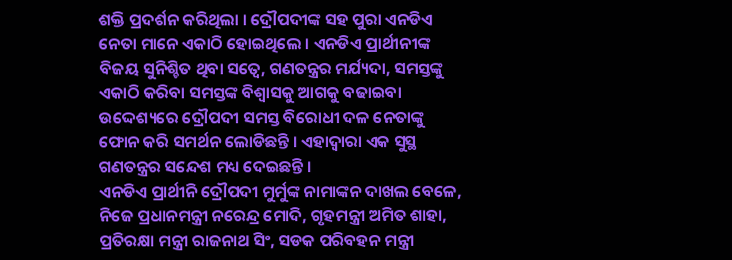ଶକ୍ତି ପ୍ରଦର୍ଶନ କରିଥିଲା । ଦ୍ରୌପଦୀଙ୍କ ସହ ପୁରା ଏନଡିଏ ନେତା ମାନେ ଏକାଠି ହୋଇଥିଲେ । ଏନଡିଏ ପ୍ରାର୍ଥୀନୀଙ୍କ ବିଜୟ ସୁନିଶ୍ଚିତ ଥିବା ସତ୍ବେ, ଗଣତନ୍ତ୍ରର ମର୍ଯ୍ୟଦା, ସମସ୍ତଙ୍କୁ ଏକାଠି କରିବା ସମସ୍ତଙ୍କ ବିଶ୍ବାସକୁ ଆଗକୁ ବଢାଇବା ଉଦ୍ଦେଶ୍ୟରେ ଦ୍ରୌପଦୀ ସମସ୍ତ ବିରୋଧୀ ଦଳ ନେତାଙ୍କୁ ଫୋନ କରି ସମର୍ଥନ ଲୋଡିଛନ୍ତି । ଏହାଦ୍ବାରା ଏକ ସୁସ୍ଥ ଗଣତନ୍ତ୍ରର ସନ୍ଦେଶ ମଧ୍ୟ ଦେଇଛନ୍ତି ।
ଏନଡିଏ ପ୍ରାର୍ଥୀନି ଦ୍ରୌପଦୀ ମୁର୍ମୁଙ୍କ ନାମାଙ୍କନ ଦାଖଲ ବେଳେ, ନିଜେ ପ୍ରଧାନମନ୍ତ୍ରୀ ନରେନ୍ଦ୍ର ମୋଦି, ଗୃହମନ୍ତ୍ରୀ ଅମିତ ଶାହା, ପ୍ରତିରକ୍ଷା ମନ୍ତ୍ରୀ ରାଜନାଥ ସିଂ, ସଡକ ପରିବହନ ମନ୍ତ୍ରୀ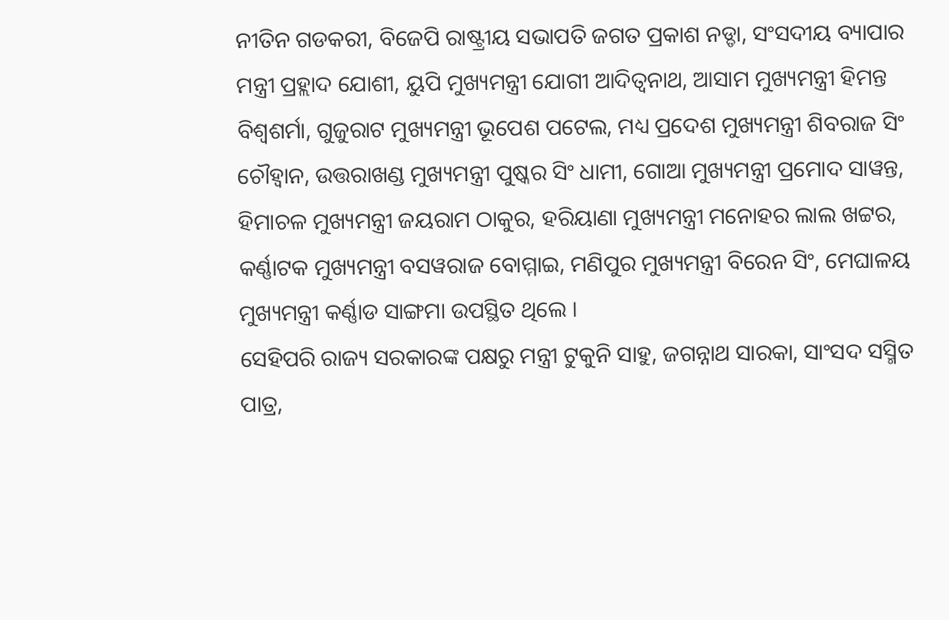ନୀତିନ ଗଡକରୀ, ବିଜେପି ରାଷ୍ଟ୍ରୀୟ ସଭାପତି ଜଗତ ପ୍ରକାଶ ନଡ୍ଡା, ସଂସଦୀୟ ବ୍ୟାପାର ମନ୍ତ୍ରୀ ପ୍ରହ୍ଲାଦ ଯୋଶୀ, ୟୁପି ମୁଖ୍ୟମନ୍ତ୍ରୀ ଯୋଗୀ ଆଦିତ୍ବନାଥ, ଆସାମ ମୁଖ୍ୟମନ୍ତ୍ରୀ ହିମନ୍ତ ବିଶ୍ବଶର୍ମା, ଗୁଜୁରାଟ ମୁଖ୍ୟମନ୍ତ୍ରୀ ଭୂପେଶ ପଟେଲ, ମଧ୍ୟ ପ୍ରଦେଶ ମୁଖ୍ୟମନ୍ତ୍ରୀ ଶିବରାଜ ସିଂ ଚୌହ୍ବାନ, ଉତ୍ତରାଖଣ୍ଡ ମୁଖ୍ୟମନ୍ତ୍ରୀ ପୁଷ୍କର ସିଂ ଧାମୀ, ଗୋଆ ମୁଖ୍ୟମନ୍ତ୍ରୀ ପ୍ରମୋଦ ସାୱନ୍ତ, ହିମାଚଳ ମୁଖ୍ୟମନ୍ତ୍ରୀ ଜୟରାମ ଠାକୁର, ହରିୟାଣା ମୁଖ୍ୟମନ୍ତ୍ରୀ ମନୋହର ଲାଲ ଖଟ୍ଟର, କର୍ଣ୍ଣାଟକ ମୁଖ୍ୟମନ୍ତ୍ରୀ ବସୱରାଜ ବୋମ୍ମାଇ, ମଣିପୁର ମୁଖ୍ୟମନ୍ତ୍ରୀ ବିରେନ ସିଂ, ମେଘାଳୟ ମୁଖ୍ୟମନ୍ତ୍ରୀ କର୍ଣ୍ଣାଡ ସାଙ୍ଗମା ଉପସ୍ଥିତ ଥିଲେ ।
ସେହିପରି ରାଜ୍ୟ ସରକାରଙ୍କ ପକ୍ଷରୁ ମନ୍ତ୍ରୀ ଟୁକୁନି ସାହୁ, ଜଗନ୍ନାଥ ସାରକା, ସାଂସଦ ସସ୍ମିତ ପାତ୍ର,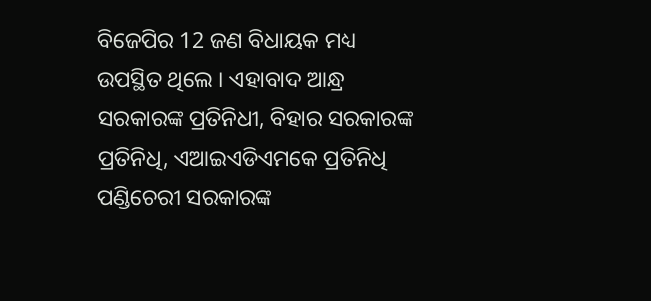ବିଜେପିର 12 ଜଣ ବିଧାୟକ ମଧ୍ୟ ଉପସ୍ଥିତ ଥିଲେ । ଏହାବାଦ ଆନ୍ଧ୍ର ସରକାରଙ୍କ ପ୍ରତିନିଧୀ, ବିହାର ସରକାରଙ୍କ ପ୍ରତିନିଧି, ଏଆଇଏଡିଏମକେ ପ୍ରତିନିଧି ପଣ୍ଡିଚେରୀ ସରକାରଙ୍କ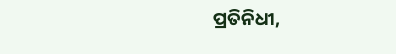ପ୍ରତିନିଧୀ,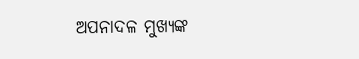ଅପନାଦଳ ମୁଖ୍ୟଙ୍କ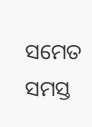ସମେତ ସମସ୍ତ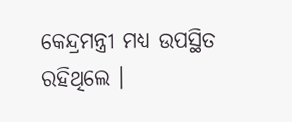କେନ୍ଦ୍ରମନ୍ତ୍ରୀ ମଧ୍ୟ ଉପସ୍ଥିତ ରହିଥିଲେ ।